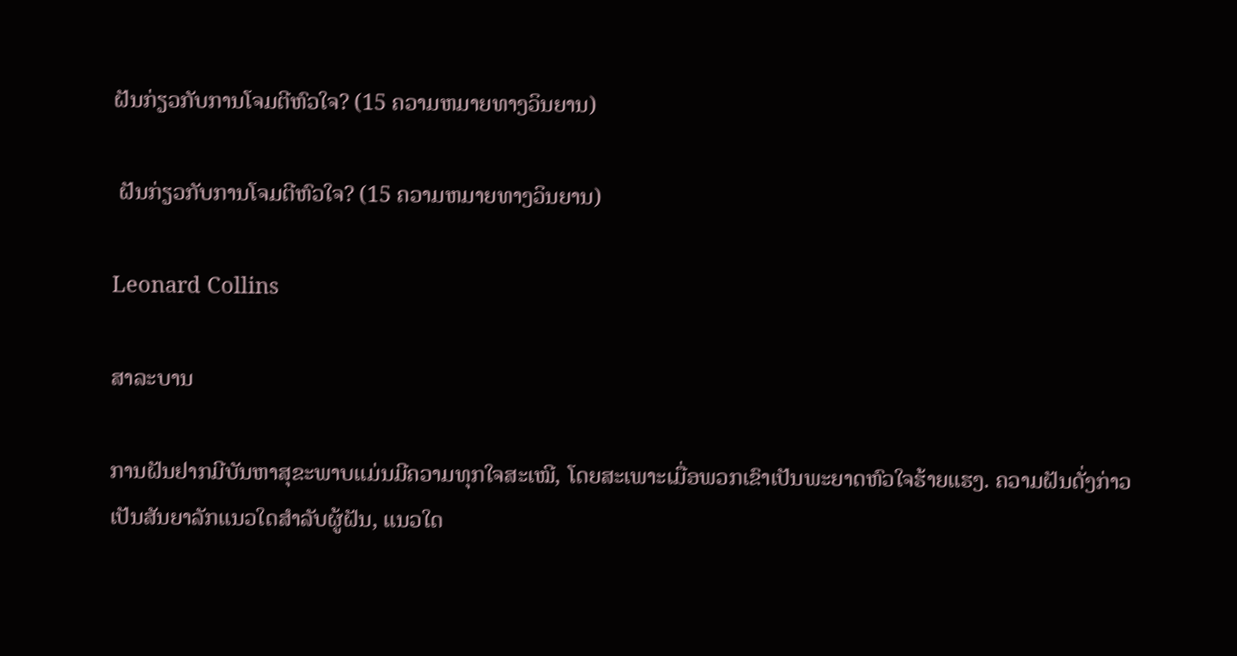ຝັນກ່ຽວກັບການໂຈມຕີຫົວໃຈ? (15 ຄວາມຫມາຍທາງວິນຍານ)

 ຝັນກ່ຽວກັບການໂຈມຕີຫົວໃຈ? (15 ຄວາມຫມາຍທາງວິນຍານ)

Leonard Collins

ສາລະບານ

ການຝັນຢາກມີບັນຫາສຸຂະພາບແມ່ນມີຄວາມທຸກໃຈສະເໝີ, ໂດຍສະເພາະເມື່ອພວກເຂົາເປັນພະຍາດຫົວໃຈຮ້າຍແຮງ. ຄວາມຝັນດັ່ງກ່າວເປັນສັນຍາລັກແນວໃດສໍາລັບຜູ້ຝັນ, ແນວໃດ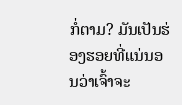ກໍ່ຕາມ? ມັນເປັນຮ່ອງຮອຍທີ່ແນ່ນອນວ່າເຈົ້າຈະ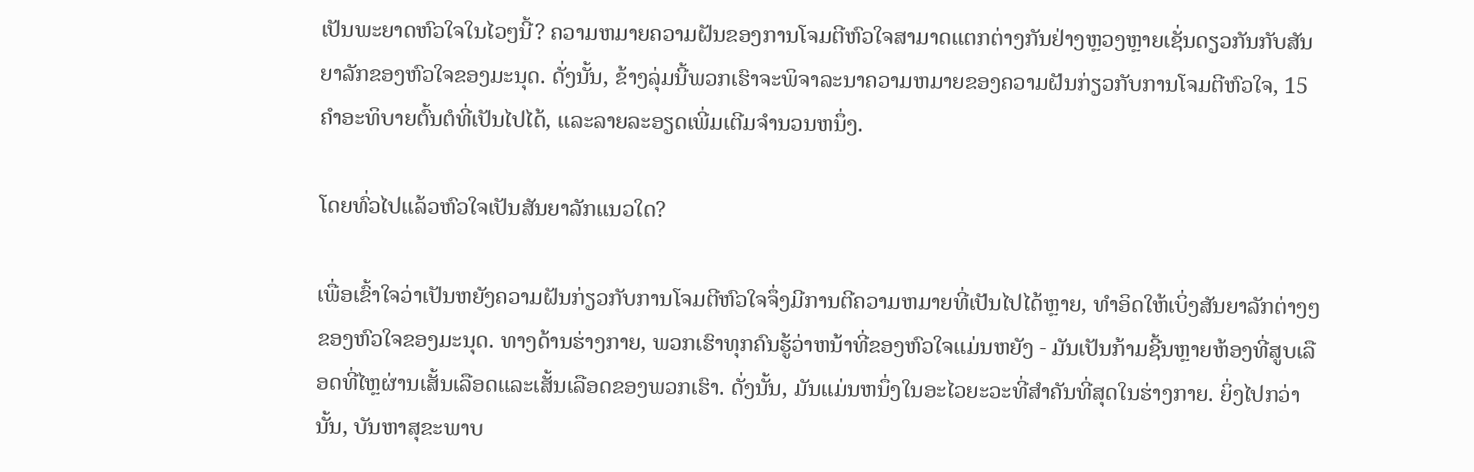ເປັນພະຍາດຫົວໃຈໃນໄວໆນີ້? ຄວາມຫມາຍຄວາມຝັນຂອງການໂຈມຕີຫົວໃຈສາມາດແຕກຕ່າງກັນຢ່າງຫຼວງຫຼາຍເຊັ່ນດຽວກັນກັບສັນຍາລັກຂອງຫົວໃຈຂອງມະນຸດ. ດັ່ງນັ້ນ, ຂ້າງລຸ່ມນີ້ພວກເຮົາຈະພິຈາລະນາຄວາມຫມາຍຂອງຄວາມຝັນກ່ຽວກັບການໂຈມຕີຫົວໃຈ, 15 ຄໍາອະທິບາຍຕົ້ນຕໍທີ່ເປັນໄປໄດ້, ແລະລາຍລະອຽດເພີ່ມເຕີມຈໍານວນຫນຶ່ງ.

ໂດຍທົ່ວໄປແລ້ວຫົວໃຈເປັນສັນຍາລັກແນວໃດ?

ເພື່ອເຂົ້າໃຈວ່າເປັນຫຍັງຄວາມຝັນກ່ຽວກັບການໂຈມຕີຫົວໃຈຈຶ່ງມີການຕີຄວາມຫມາຍທີ່ເປັນໄປໄດ້ຫຼາຍ, ທໍາອິດໃຫ້ເບິ່ງສັນຍາລັກຕ່າງໆຂອງຫົວໃຈຂອງມະນຸດ. ທາງດ້ານຮ່າງກາຍ, ພວກເຮົາທຸກຄົນຮູ້ວ່າຫນ້າທີ່ຂອງຫົວໃຈແມ່ນຫຍັງ - ມັນເປັນກ້າມຊີ້ນຫຼາຍຫ້ອງທີ່ສູບເລືອດທີ່ໄຫຼຜ່ານເສັ້ນເລືອດແລະເສັ້ນເລືອດຂອງພວກເຮົາ. ດັ່ງນັ້ນ, ມັນແມ່ນຫນຶ່ງໃນອະໄວຍະວະທີ່ສໍາຄັນທີ່ສຸດໃນຮ່າງກາຍ. ຍິ່ງໄປກວ່ານັ້ນ, ບັນຫາສຸຂະພາບ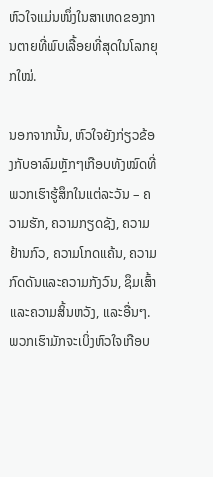ຫົວໃຈແມ່ນໜຶ່ງໃນສາເຫດຂອງການຕາຍທີ່ພົບເລື້ອຍທີ່ສຸດໃນໂລກຍຸກໃໝ່.

ນອກຈາກນັ້ນ, ຫົວໃຈຍັງກ່ຽວຂ້ອງກັບອາລົມຫຼັກໆເກືອບທັງໝົດທີ່ພວກເຮົາຮູ້ສຶກໃນແຕ່ລະວັນ – ຄວາມຮັກ, ຄວາມກຽດຊັງ, ຄວາມຢ້ານກົວ, ຄວາມໂກດແຄ້ນ, ຄວາມກົດດັນແລະຄວາມກັງວົນ, ຊຶມເສົ້າແລະຄວາມສິ້ນຫວັງ, ແລະອື່ນໆ. ພວກເຮົາມັກຈະເບິ່ງຫົວໃຈເກືອບ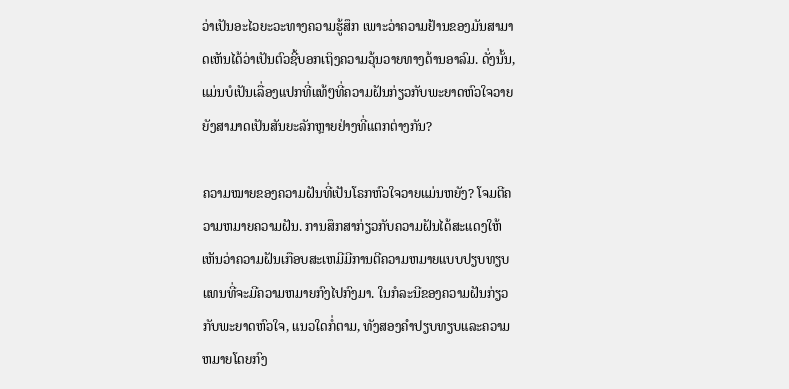ວ່າເປັນອະໄວຍະວະທາງຄວາມຮູ້ສຶກ ເພາະວ່າຄວາມຢ້ານຂອງມັນສາມາດເຫັນໄດ້ວ່າເປັນຕົວຊີ້ບອກເຖິງຄວາມວຸ້ນວາຍທາງດ້ານອາລົມ. ດັ່ງນັ້ນ, ແມ່ນບໍເປັນເລື່ອງແປກທີ່ແທ້ໆທີ່ຄວາມຝັນກ່ຽວກັບພະຍາດຫົວໃຈວາຍຍັງສາມາດເປັນສັນຍະລັກຫຼາຍຢ່າງທີ່ແຕກຕ່າງກັນ?

ຄວາມໝາຍຂອງຄວາມຝັນທີ່ເປັນໂຣກຫົວໃຈວາຍແມ່ນຫຍັງ? ໂຈມຕີຄວາມຫມາຍຄວາມຝັນ. ການສຶກສາກ່ຽວກັບຄວາມຝັນໄດ້ສະແດງໃຫ້ເຫັນວ່າຄວາມຝັນເກືອບສະເຫມີມີການຕີຄວາມຫມາຍແບບປຽບທຽບແທນທີ່ຈະມີຄວາມຫມາຍກົງໄປກົງມາ. ໃນກໍລະນີຂອງຄວາມຝັນກ່ຽວກັບພະຍາດຫົວໃຈ, ແນວໃດກໍ່ຕາມ, ທັງສອງຄໍາປຽບທຽບແລະຄວາມຫມາຍໂດຍກົງ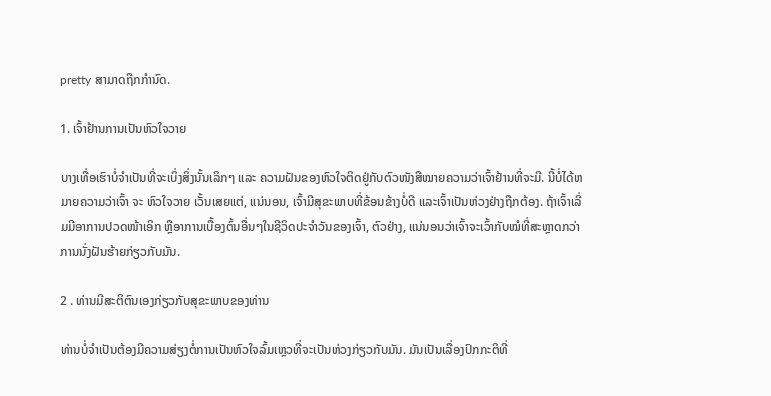pretty ສາມາດຖືກກໍານົດ.

1. ເຈົ້າຢ້ານການເປັນຫົວໃຈວາຍ

ບາງເທື່ອເຮົາບໍ່ຈຳເປັນທີ່ຈະເບິ່ງສິ່ງນັ້ນເລິກໆ ແລະ ຄວາມຝັນຂອງຫົວໃຈຕິດຢູ່ກັບຕົວໜັງສືໝາຍຄວາມວ່າເຈົ້າຢ້ານທີ່ຈະມີ. ນີ້ບໍ່ໄດ້ຫມາຍຄວາມວ່າເຈົ້າ ຈະ ຫົວໃຈວາຍ ເວັ້ນເສຍແຕ່, ແນ່ນອນ, ເຈົ້າມີສຸຂະພາບທີ່ຂ້ອນຂ້າງບໍ່ດີ ແລະເຈົ້າເປັນຫ່ວງຢ່າງຖືກຕ້ອງ. ຖ້າເຈົ້າເລີ່ມມີອາການປວດໜ້າເອິກ ຫຼືອາການເບື້ອງຕົ້ນອື່ນໆໃນຊີວິດປະຈຳວັນຂອງເຈົ້າ, ຕົວຢ່າງ, ແນ່ນອນວ່າເຈົ້າຈະເວົ້າກັບໝໍທີ່ສະຫຼາດກວ່າການນັ່ງຝັນຮ້າຍກ່ຽວກັບມັນ.

2 . ທ່ານມີສະຕິຕົນເອງກ່ຽວກັບສຸຂະພາບຂອງທ່ານ

ທ່ານບໍ່ຈໍາເປັນຕ້ອງມີຄວາມສ່ຽງຕໍ່ການເປັນຫົວໃຈລົ້ມເຫຼວທີ່ຈະເປັນຫ່ວງກ່ຽວກັບມັນ. ມັນເປັນເລື່ອງປົກກະຕິທີ່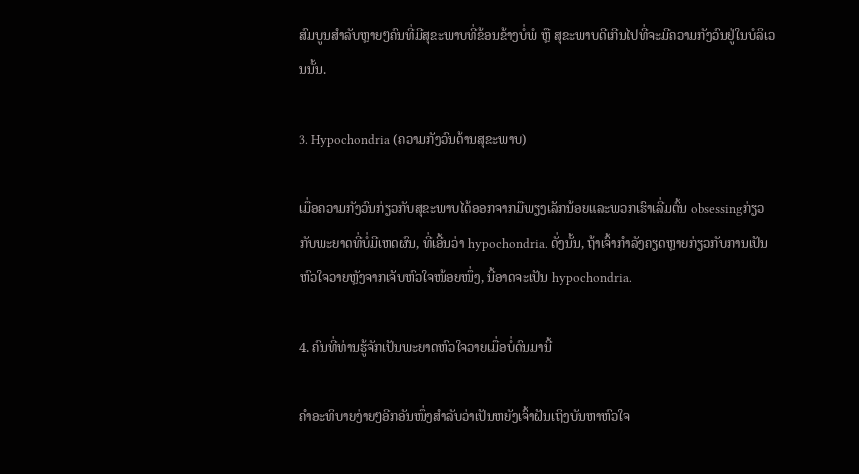ສົມບູນສຳລັບຫຼາຍໆຄົນທີ່ມີສຸຂະພາບທີ່ຂ້ອນຂ້າງບໍ່ພໍ ຫຼື ສຸຂະພາບດີເກີນໄປທີ່ຈະມີຄວາມກັງວົນຢູ່ໃນບໍລິເວນນັ້ນ.

3. Hypochondria (ຄວາມກັງວົນດ້ານສຸຂະພາບ)

ເມື່ອຄວາມກັງວົນກ່ຽວກັບສຸຂະພາບໄດ້ອອກຈາກມືພຽງເລັກນ້ອຍແລະພວກເຮົາເລີ່ມຕົ້ນ obsessingກ່ຽວກັບພະຍາດທີ່ບໍ່ມີເຫດຜົນ, ທີ່ເອີ້ນວ່າ hypochondria. ດັ່ງນັ້ນ, ຖ້າເຈົ້າກຳລັງຄຽດຫຼາຍກ່ຽວກັບການເປັນຫົວໃຈວາຍຫຼັງຈາກເຈັບຫົວໃຈໜ້ອຍໜຶ່ງ, ນີ້ອາດຈະເປັນ hypochondria.

4. ຄົນທີ່ທ່ານຮູ້ຈັກເປັນພະຍາດຫົວໃຈວາຍເມື່ອບໍ່ດົນມານີ້

ຄຳອະທິບາຍງ່າຍໆອີກອັນໜຶ່ງສຳລັບວ່າເປັນຫຍັງເຈົ້າຝັນເຖິງບັນຫາຫົວໃຈ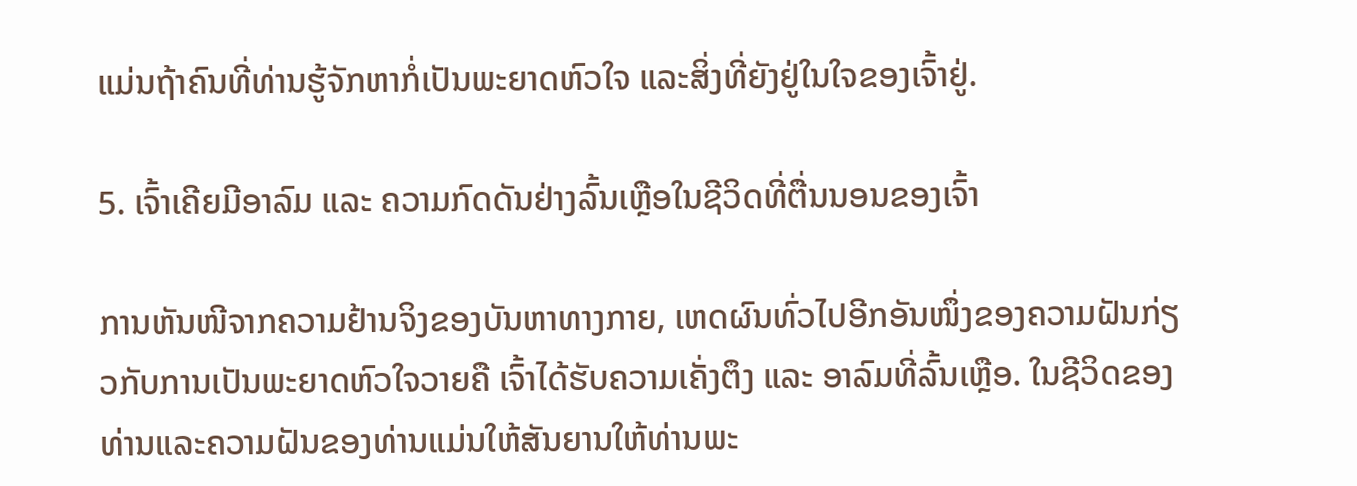ແມ່ນຖ້າຄົນທີ່ທ່ານຮູ້ຈັກຫາກໍ່ເປັນພະຍາດຫົວໃຈ ແລະສິ່ງທີ່ຍັງຢູ່ໃນໃຈຂອງເຈົ້າຢູ່.

5. ເຈົ້າເຄີຍມີອາລົມ ແລະ ຄວາມກົດດັນຢ່າງລົ້ນເຫຼືອໃນຊີວິດທີ່ຕື່ນນອນຂອງເຈົ້າ

ການຫັນໜີຈາກຄວາມຢ້ານຈິງຂອງບັນຫາທາງກາຍ, ເຫດຜົນທົ່ວໄປອີກອັນໜຶ່ງຂອງຄວາມຝັນກ່ຽວກັບການເປັນພະຍາດຫົວໃຈວາຍຄື ເຈົ້າໄດ້ຮັບຄວາມເຄັ່ງຕຶງ ແລະ ອາລົມທີ່ລົ້ນເຫຼືອ. ໃນຊີວິດຂອງທ່ານແລະຄວາມຝັນຂອງທ່ານແມ່ນໃຫ້ສັນຍານໃຫ້ທ່ານພະ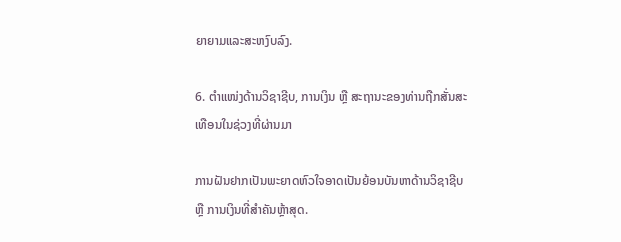ຍາຍາມແລະສະຫງົບລົງ.

6. ຕຳແໜ່ງດ້ານວິຊາຊີບ, ການເງິນ ຫຼື ສະຖານະຂອງທ່ານຖືກສັ່ນສະເທືອນໃນຊ່ວງທີ່ຜ່ານມາ

ການຝັນຢາກເປັນພະຍາດຫົວໃຈອາດເປັນຍ້ອນບັນຫາດ້ານວິຊາຊີບ ຫຼື ການເງິນທີ່ສຳຄັນຫຼ້າສຸດ.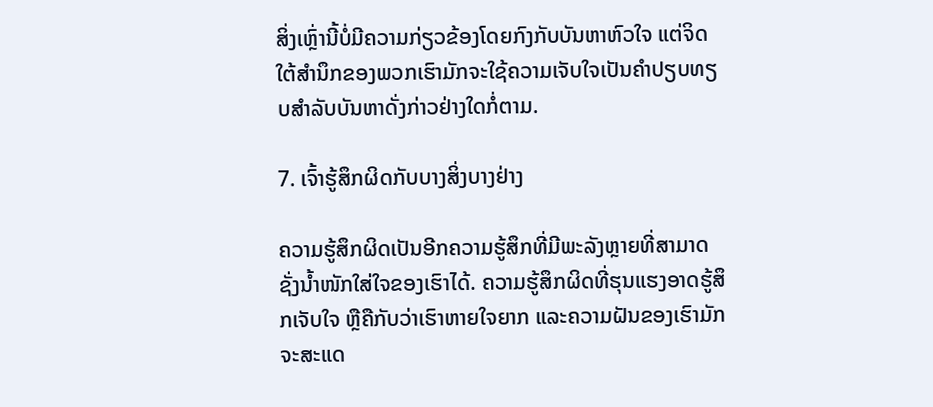ສິ່ງເຫຼົ່ານີ້ບໍ່ມີຄວາມກ່ຽວຂ້ອງໂດຍກົງກັບບັນຫາຫົວໃຈ ແຕ່ຈິດໃຕ້ສຳນຶກຂອງພວກເຮົາມັກຈະໃຊ້ຄວາມເຈັບໃຈເປັນຄຳປຽບທຽບສຳລັບບັນຫາດັ່ງກ່າວຢ່າງໃດກໍ່ຕາມ.

7. ເຈົ້າຮູ້ສຶກຜິດກັບບາງສິ່ງບາງຢ່າງ

ຄວາມຮູ້ສຶກຜິດເປັນອີກຄວາມຮູ້ສຶກທີ່ມີພະລັງຫຼາຍທີ່ສາມາດຊັ່ງນໍ້າໜັກໃສ່ໃຈຂອງເຮົາໄດ້. ຄວາມຮູ້ສຶກຜິດທີ່ຮຸນແຮງອາດຮູ້ສຶກເຈັບໃຈ ຫຼືຄືກັບວ່າເຮົາຫາຍໃຈຍາກ ແລະຄວາມຝັນຂອງເຮົາມັກຈະສະແດ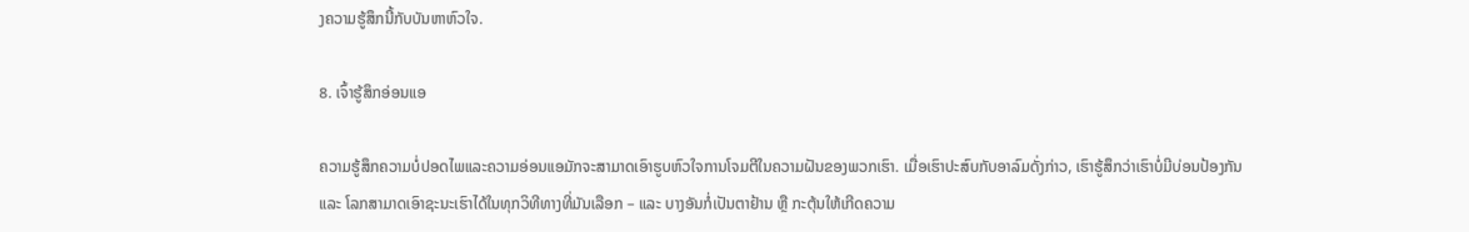ງຄວາມຮູ້ສຶກນີ້ກັບບັນຫາຫົວໃຈ.

8. ເຈົ້າຮູ້ສຶກອ່ອນແອ

ຄວາມຮູ້ສຶກຄວາມບໍ່ປອດໄພແລະຄວາມອ່ອນແອມັກຈະສາມາດເອົາຮູບຫົວໃຈການໂຈມຕີໃນຄວາມຝັນຂອງພວກເຮົາ. ເມື່ອເຮົາປະສົບກັບອາລົມດັ່ງກ່າວ, ເຮົາຮູ້ສຶກວ່າເຮົາບໍ່ມີບ່ອນປ້ອງກັນ ແລະ ໂລກສາມາດເອົາຊະນະເຮົາໄດ້ໃນທຸກວິທີທາງທີ່ມັນເລືອກ – ແລະ ບາງອັນກໍ່ເປັນຕາຢ້ານ ຫຼື ກະຕຸ້ນໃຫ້ເກີດຄວາມ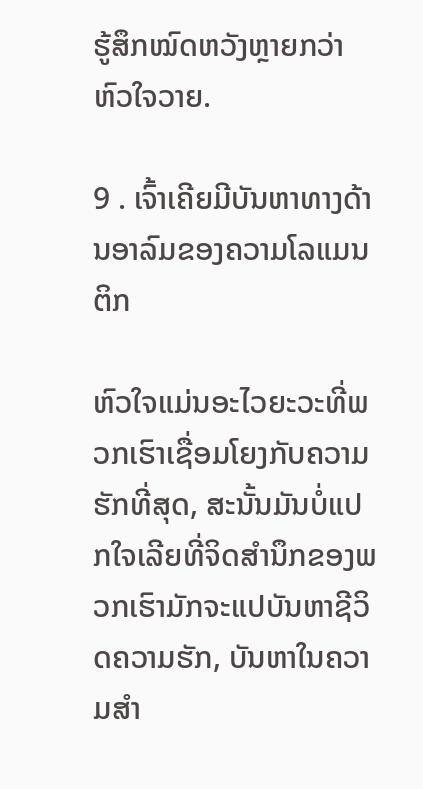ຮູ້ສຶກໝົດຫວັງຫຼາຍກວ່າຫົວໃຈວາຍ.

9 . ເຈົ້າເຄີຍມີບັນຫາທາງດ້ານອາລົມຂອງຄວາມໂລແມນຕິກ

ຫົວໃຈແມ່ນອະໄວຍະວະທີ່ພວກເຮົາເຊື່ອມໂຍງກັບຄວາມຮັກທີ່ສຸດ, ສະນັ້ນມັນບໍ່ແປກໃຈເລີຍທີ່ຈິດສຳນຶກຂອງພວກເຮົາມັກຈະແປບັນຫາຊີວິດຄວາມຮັກ, ບັນຫາໃນຄວາມສຳ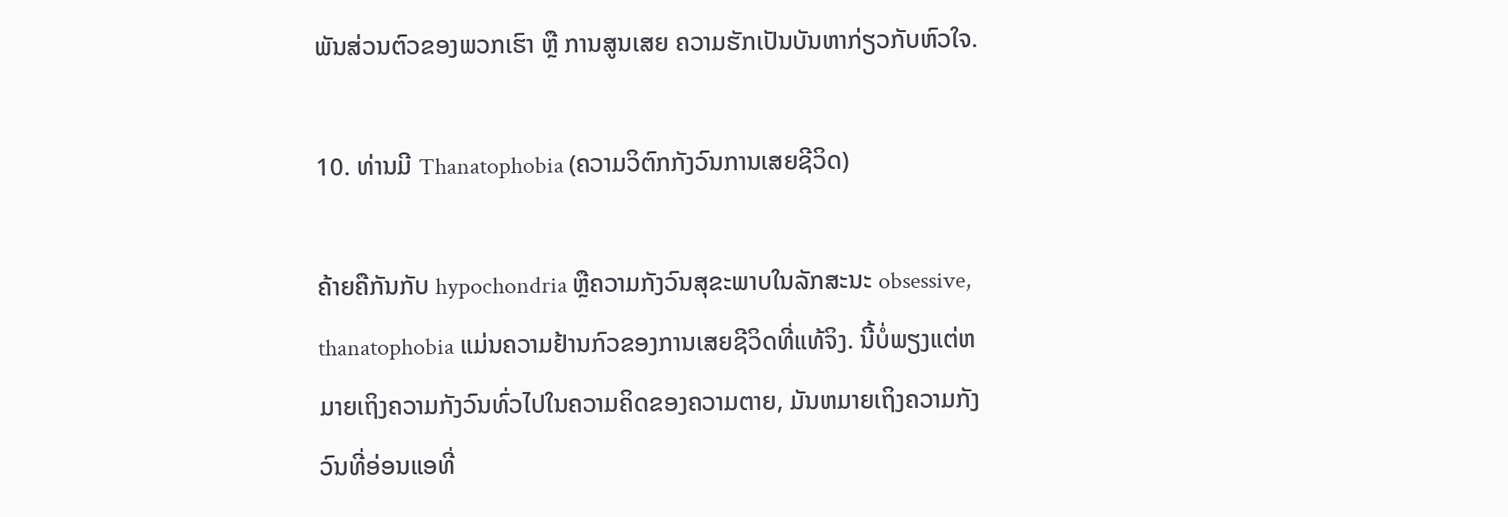ພັນສ່ວນຕົວຂອງພວກເຮົາ ຫຼື ການສູນເສຍ ຄວາມຮັກເປັນບັນຫາກ່ຽວກັບຫົວໃຈ.

10. ທ່ານມີ Thanatophobia (ຄວາມວິຕົກກັງວົນການເສຍຊີວິດ)

ຄ້າຍຄືກັນກັບ hypochondria ຫຼືຄວາມກັງວົນສຸຂະພາບໃນລັກສະນະ obsessive, thanatophobia ແມ່ນຄວາມຢ້ານກົວຂອງການເສຍຊີວິດທີ່ແທ້ຈິງ. ນີ້ບໍ່ພຽງແຕ່ຫມາຍເຖິງຄວາມກັງວົນທົ່ວໄປໃນຄວາມຄິດຂອງຄວາມຕາຍ, ມັນຫມາຍເຖິງຄວາມກັງວົນທີ່ອ່ອນແອທີ່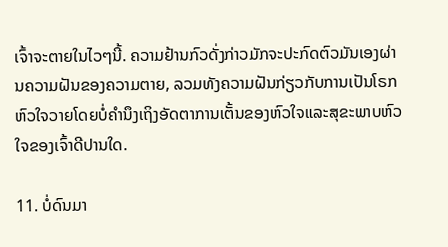ເຈົ້າຈະຕາຍໃນໄວໆນີ້. ຄວາມຢ້ານກົວດັ່ງກ່າວມັກຈະປະກົດຕົວມັນເອງຜ່ານຄວາມຝັນຂອງຄວາມຕາຍ, ລວມທັງຄວາມຝັນກ່ຽວກັບການເປັນໂຣກຫົວໃຈວາຍໂດຍບໍ່ຄໍານຶງເຖິງອັດຕາການເຕັ້ນຂອງຫົວໃຈແລະສຸຂະພາບຫົວໃຈຂອງເຈົ້າດີປານໃດ.

11. ບໍ່ດົນມາ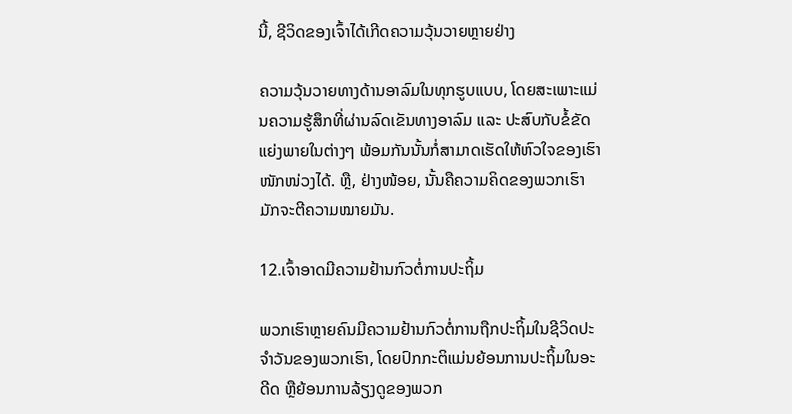ນີ້, ຊີວິດຂອງເຈົ້າໄດ້ເກີດຄວາມວຸ້ນວາຍຫຼາຍຢ່າງ

ຄວາມວຸ້ນວາຍທາງດ້ານອາລົມໃນທຸກຮູບແບບ, ໂດຍສະເພາະແມ່ນຄວາມຮູ້ສຶກທີ່ຜ່ານລົດເຂັນທາງອາລົມ ແລະ ປະສົບກັບຂໍ້ຂັດແຍ່ງພາຍໃນຕ່າງໆ ພ້ອມກັນນັ້ນກໍ່ສາມາດເຮັດໃຫ້ຫົວໃຈຂອງເຮົາໜັກໜ່ວງໄດ້. ຫຼື, ຢ່າງໜ້ອຍ, ນັ້ນຄືຄວາມຄິດຂອງພວກເຮົາມັກຈະຕີຄວາມໝາຍມັນ.

12.ເຈົ້າອາດມີຄວາມຢ້ານກົວຕໍ່ການປະຖິ້ມ

ພວກເຮົາຫຼາຍຄົນມີຄວາມຢ້ານກົວຕໍ່ການຖືກປະຖິ້ມໃນຊີວິດປະຈໍາວັນຂອງພວກເຮົາ, ໂດຍປົກກະຕິແມ່ນຍ້ອນການປະຖິ້ມໃນອະດີດ ຫຼືຍ້ອນການລ້ຽງດູຂອງພວກ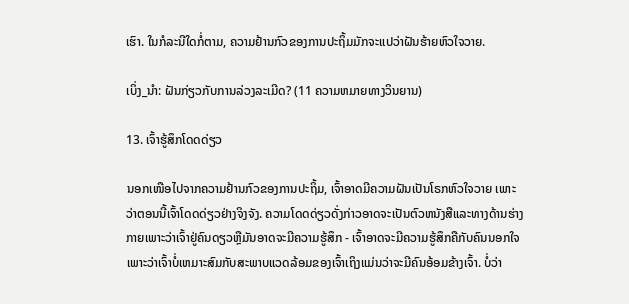ເຮົາ. ໃນກໍລະນີໃດກໍ່ຕາມ, ຄວາມຢ້ານກົວຂອງການປະຖິ້ມມັກຈະແປວ່າຝັນຮ້າຍຫົວໃຈວາຍ.

ເບິ່ງ_ນຳ: ຝັນກ່ຽວກັບການລ່ວງລະເມີດ? (11 ຄວາມຫມາຍທາງວິນຍານ)

13. ເຈົ້າຮູ້ສຶກໂດດດ່ຽວ

ນອກເໜືອໄປຈາກຄວາມຢ້ານກົວຂອງການປະຖິ້ມ, ເຈົ້າອາດມີຄວາມຝັນເປັນໂຣກຫົວໃຈວາຍ ເພາະວ່າຕອນນີ້ເຈົ້າໂດດດ່ຽວຢ່າງຈິງຈັງ. ຄວາມໂດດດ່ຽວດັ່ງກ່າວອາດຈະເປັນຕົວຫນັງສືແລະທາງດ້ານຮ່າງກາຍເພາະວ່າເຈົ້າຢູ່ຄົນດຽວຫຼືມັນອາດຈະມີຄວາມຮູ້ສຶກ - ເຈົ້າອາດຈະມີຄວາມຮູ້ສຶກຄືກັບຄົນນອກໃຈເພາະວ່າເຈົ້າບໍ່ເຫມາະສົມກັບສະພາບແວດລ້ອມຂອງເຈົ້າເຖິງແມ່ນວ່າຈະມີຄົນອ້ອມຂ້າງເຈົ້າ. ບໍ່ວ່າ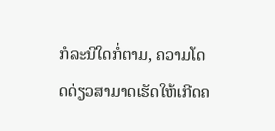ກໍລະນີໃດກໍ່ຕາມ, ຄວາມໂດດດ່ຽວສາມາດເຮັດໃຫ້ເກີດຄ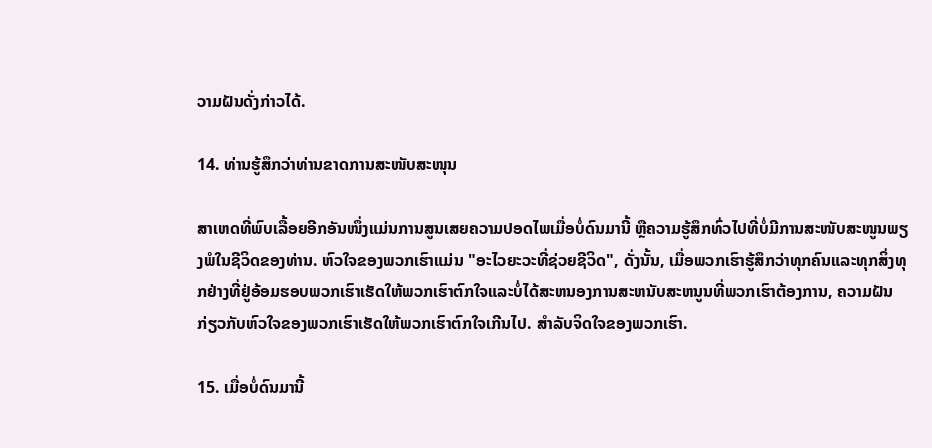ວາມຝັນດັ່ງກ່າວໄດ້.

14. ທ່ານຮູ້ສຶກວ່າທ່ານຂາດການສະໜັບສະໜຸນ

ສາເຫດທີ່ພົບເລື້ອຍອີກອັນໜຶ່ງແມ່ນການສູນເສຍຄວາມປອດໄພເມື່ອບໍ່ດົນມານີ້ ຫຼືຄວາມຮູ້ສຶກທົ່ວໄປທີ່ບໍ່ມີການສະໜັບສະໜູນພຽງພໍໃນຊີວິດຂອງທ່ານ. ຫົວໃຈຂອງພວກເຮົາແມ່ນ "ອະໄວຍະວະທີ່ຊ່ວຍຊີວິດ", ດັ່ງນັ້ນ, ເມື່ອພວກເຮົາຮູ້ສຶກວ່າທຸກຄົນແລະທຸກສິ່ງທຸກຢ່າງທີ່ຢູ່ອ້ອມຮອບພວກເຮົາເຮັດໃຫ້ພວກເຮົາຕົກໃຈແລະບໍ່ໄດ້ສະຫນອງການສະຫນັບສະຫນູນທີ່ພວກເຮົາຕ້ອງການ, ຄວາມຝັນກ່ຽວກັບຫົວໃຈຂອງພວກເຮົາເຮັດໃຫ້ພວກເຮົາຕົກໃຈເກີນໄປ. ສໍາລັບຈິດໃຈຂອງພວກເຮົາ.

15. ເມື່ອບໍ່ດົນມານີ້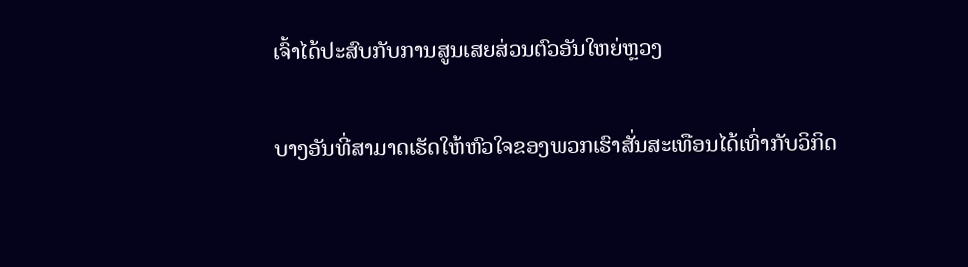ເຈົ້າໄດ້ປະສົບກັບການສູນເສຍສ່ວນຕົວອັນໃຫຍ່ຫຼວງ

ບາງອັນທີ່ສາມາດເຮັດໃຫ້ຫົວໃຈຂອງພວກເຮົາສັ່ນສະເທືອນໄດ້ເທົ່າກັບວິກິດ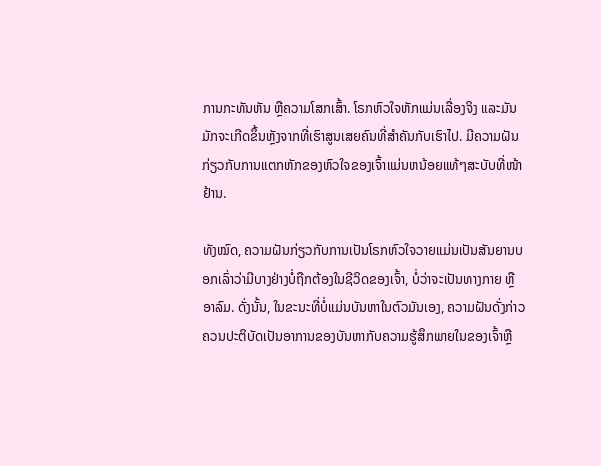ການກະທັນຫັນ ຫຼືຄວາມໂສກເສົ້າ. ໂຣກຫົວໃຈຫັກແມ່ນເລື່ອງຈິງ ແລະມັນມັກຈະເກີດຂຶ້ນຫຼັງຈາກທີ່ເຮົາສູນເສຍຄົນທີ່ສຳຄັນກັບເຮົາໄປ. ມີຄວາມຝັນກ່ຽວກັບການແຕກຫັກຂອງຫົວໃຈຂອງເຈົ້າແມ່ນຫນ້ອຍແທ້ໆສະບັບທີ່ໜ້າຢ້ານ.

ທັງໝົດ, ຄວາມຝັນກ່ຽວກັບການເປັນໂຣກຫົວໃຈວາຍແມ່ນເປັນສັນຍານບອກເລົ່າວ່າມີບາງຢ່າງບໍ່ຖືກຕ້ອງໃນຊີວິດຂອງເຈົ້າ, ບໍ່ວ່າຈະເປັນທາງກາຍ ຫຼື ອາລົມ. ດັ່ງນັ້ນ, ໃນຂະນະທີ່ບໍ່ແມ່ນບັນຫາໃນຕົວມັນເອງ, ຄວາມຝັນດັ່ງກ່າວຄວນປະຕິບັດເປັນອາການຂອງບັນຫາກັບຄວາມຮູ້ສຶກພາຍໃນຂອງເຈົ້າຫຼື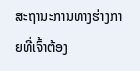ສະຖານະການທາງຮ່າງກາຍທີ່ເຈົ້າຕ້ອງ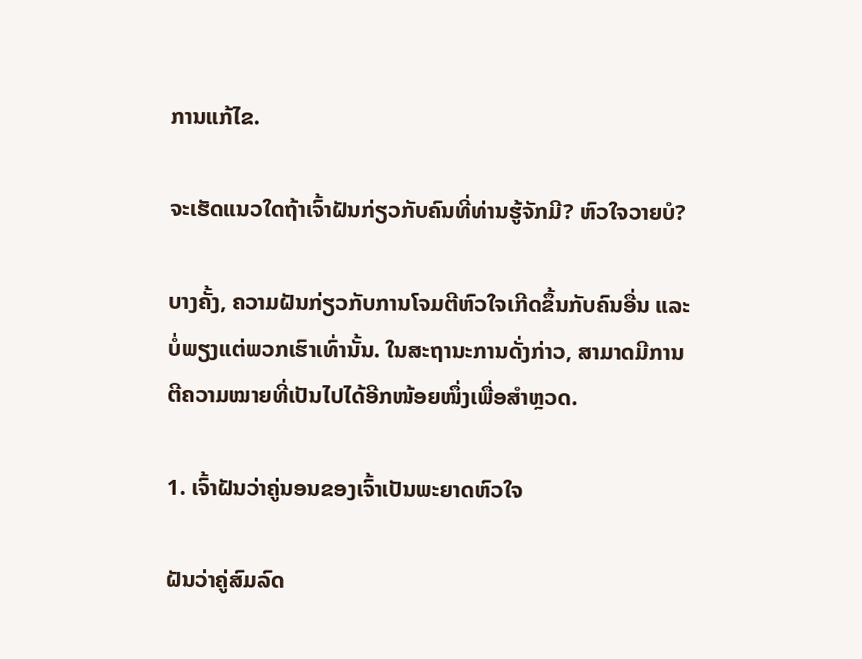ການແກ້ໄຂ.

ຈະເຮັດແນວໃດຖ້າເຈົ້າຝັນກ່ຽວກັບຄົນທີ່ທ່ານຮູ້ຈັກມີ? ຫົວໃຈວາຍບໍ?

ບາງຄັ້ງ, ຄວາມຝັນກ່ຽວກັບການໂຈມຕີຫົວໃຈເກີດຂຶ້ນກັບຄົນອື່ນ ແລະບໍ່ພຽງແຕ່ພວກເຮົາເທົ່ານັ້ນ. ໃນສະຖານະການດັ່ງກ່າວ, ສາມາດມີການຕີຄວາມໝາຍທີ່ເປັນໄປໄດ້ອີກໜ້ອຍໜຶ່ງເພື່ອສຳຫຼວດ.

1. ເຈົ້າຝັນວ່າຄູ່ນອນຂອງເຈົ້າເປັນພະຍາດຫົວໃຈ

ຝັນວ່າຄູ່ສົມລົດ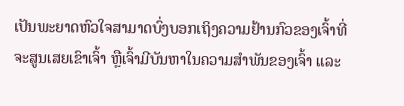ເປັນພະຍາດຫົວໃຈສາມາດບົ່ງບອກເຖິງຄວາມຢ້ານກົວຂອງເຈົ້າທີ່ຈະສູນເສຍເຂົາເຈົ້າ ຫຼືເຈົ້າມີບັນຫາໃນຄວາມສໍາພັນຂອງເຈົ້າ ແລະ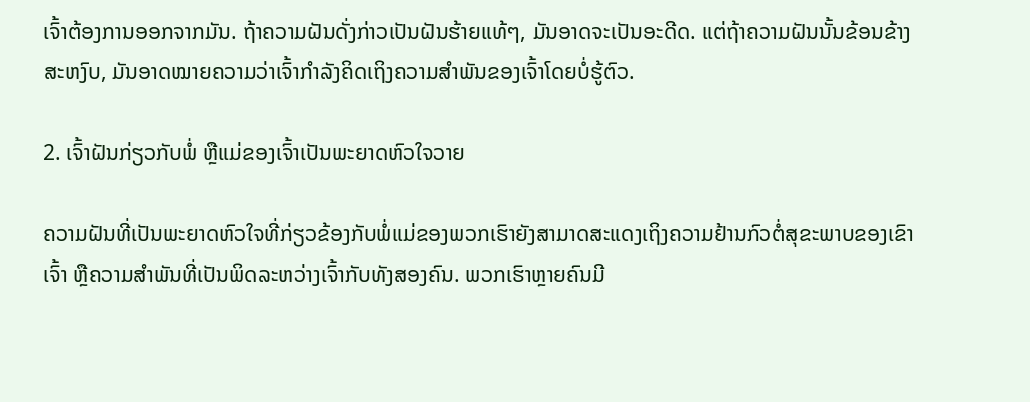ເຈົ້າຕ້ອງການອອກຈາກມັນ. ຖ້າຄວາມຝັນດັ່ງກ່າວເປັນຝັນຮ້າຍແທ້ໆ, ມັນອາດຈະເປັນອະດີດ. ແຕ່ຖ້າຄວາມຝັນນັ້ນຂ້ອນຂ້າງສະຫງົບ, ມັນອາດໝາຍຄວາມວ່າເຈົ້າກຳລັງຄິດເຖິງຄວາມສຳພັນຂອງເຈົ້າໂດຍບໍ່ຮູ້ຕົວ.

2. ເຈົ້າຝັນກ່ຽວກັບພໍ່ ຫຼືແມ່ຂອງເຈົ້າເປັນພະຍາດຫົວໃຈວາຍ

ຄວາມຝັນທີ່ເປັນພະຍາດຫົວໃຈທີ່ກ່ຽວຂ້ອງກັບພໍ່ແມ່ຂອງພວກເຮົາຍັງສາມາດສະແດງເຖິງຄວາມຢ້ານກົວຕໍ່ສຸຂະພາບຂອງເຂົາເຈົ້າ ຫຼືຄວາມສໍາພັນທີ່ເປັນພິດລະຫວ່າງເຈົ້າກັບທັງສອງຄົນ. ພວກເຮົາຫຼາຍຄົນມີ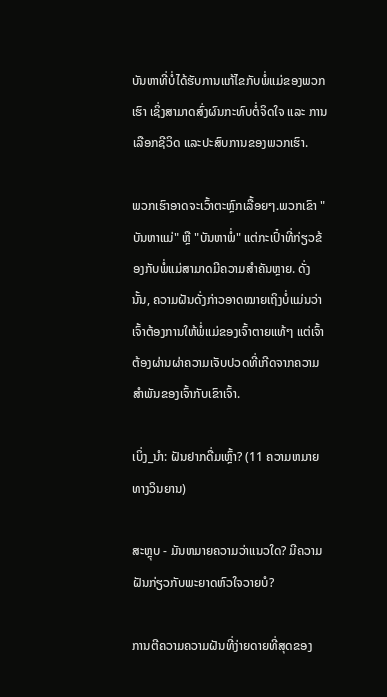ບັນຫາທີ່ບໍ່ໄດ້ຮັບການແກ້ໄຂກັບພໍ່ແມ່ຂອງພວກເຮົາ ເຊິ່ງສາມາດສົ່ງຜົນກະທົບຕໍ່ຈິດໃຈ ແລະ ການເລືອກຊີວິດ ແລະປະສົບການຂອງພວກເຮົາ.

ພວກເຮົາອາດຈະເວົ້າຕະຫຼົກເລື້ອຍໆ.ພວກເຂົາ "ບັນຫາແມ່" ຫຼື "ບັນຫາພໍ່" ແຕ່ກະເປົ໋າທີ່ກ່ຽວຂ້ອງກັບພໍ່ແມ່ສາມາດມີຄວາມສໍາຄັນຫຼາຍ. ດັ່ງນັ້ນ, ຄວາມຝັນດັ່ງກ່າວອາດໝາຍເຖິງບໍ່ແມ່ນວ່າເຈົ້າຕ້ອງການໃຫ້ພໍ່ແມ່ຂອງເຈົ້າຕາຍແທ້ໆ ແຕ່ເຈົ້າຕ້ອງຜ່ານຜ່າຄວາມເຈັບປວດທີ່ເກີດຈາກຄວາມສຳພັນຂອງເຈົ້າກັບເຂົາເຈົ້າ.

ເບິ່ງ_ນຳ: ຝັນຢາກດື່ມເຫຼົ້າ? (11 ຄວາມຫມາຍທາງວິນຍານ)

ສະຫຼຸບ - ມັນຫມາຍຄວາມວ່າແນວໃດ? ມີຄວາມຝັນກ່ຽວກັບພະຍາດຫົວໃຈວາຍບໍ?

ການຕີຄວາມຄວາມຝັນທີ່ງ່າຍດາຍທີ່ສຸດຂອງ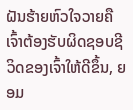ຝັນຮ້າຍຫົວໃຈວາຍຄືເຈົ້າຕ້ອງຮັບຜິດຊອບຊີວິດຂອງເຈົ້າໃຫ້ດີຂຶ້ນ, ຍອມ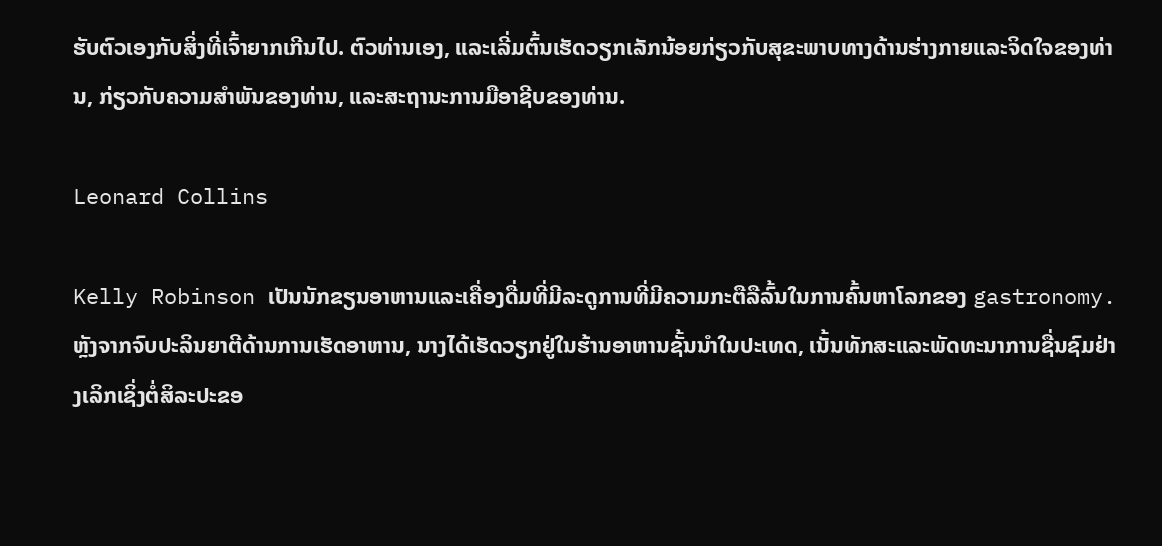ຮັບຕົວເອງກັບສິ່ງທີ່ເຈົ້າຍາກເກີນໄປ. ຕົວທ່ານເອງ, ແລະເລີ່ມຕົ້ນເຮັດວຽກເລັກນ້ອຍກ່ຽວກັບສຸຂະພາບທາງດ້ານຮ່າງກາຍແລະຈິດໃຈຂອງທ່ານ, ກ່ຽວກັບຄວາມສໍາພັນຂອງທ່ານ, ແລະສະຖານະການມືອາຊີບຂອງທ່ານ.

Leonard Collins

Kelly Robinson ເປັນນັກຂຽນອາຫານແລະເຄື່ອງດື່ມທີ່ມີລະດູການທີ່ມີຄວາມກະຕືລືລົ້ນໃນການຄົ້ນຫາໂລກຂອງ gastronomy. ຫຼັງຈາກຈົບປະລິນຍາຕີດ້ານການເຮັດອາຫານ, ນາງໄດ້ເຮັດວຽກຢູ່ໃນຮ້ານອາຫານຊັ້ນນໍາໃນປະເທດ, ເນັ້ນທັກສະແລະພັດທະນາການຊື່ນຊົມຢ່າງເລິກເຊິ່ງຕໍ່ສິລະປະຂອ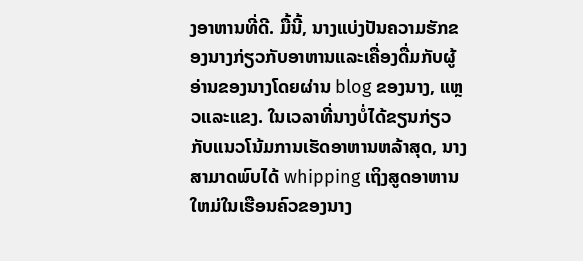ງອາຫານທີ່ດີ. ມື້ນີ້, ນາງແບ່ງປັນຄວາມຮັກຂອງນາງກ່ຽວກັບອາຫານແລະເຄື່ອງດື່ມກັບຜູ້ອ່ານຂອງນາງໂດຍຜ່ານ blog ຂອງນາງ, ແຫຼວແລະແຂງ. ໃນເວລາທີ່ນາງບໍ່ໄດ້ຂຽນກ່ຽວກັບແນວໂນ້ມການເຮັດອາຫານຫລ້າສຸດ, ນາງສາມາດພົບໄດ້ whipping ເຖິງສູດອາຫານໃຫມ່ໃນເຮືອນຄົວຂອງນາງ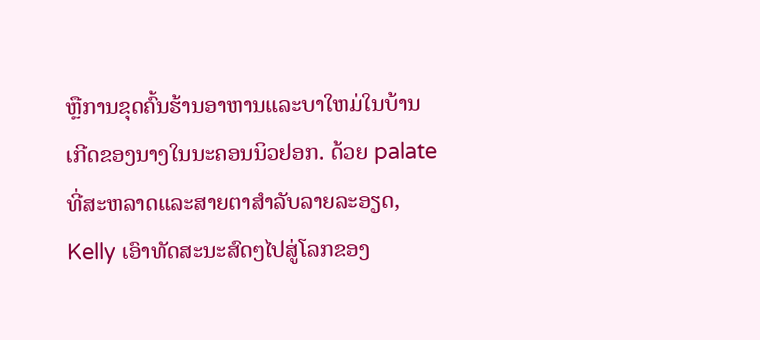ຫຼືການຂຸດຄົ້ນຮ້ານອາຫານແລະບາໃຫມ່ໃນບ້ານເກີດຂອງນາງໃນນະຄອນນິວຢອກ. ດ້ວຍ palate ທີ່ສະຫລາດແລະສາຍຕາສໍາລັບລາຍລະອຽດ, Kelly ເອົາທັດສະນະສົດໆໄປສູ່ໂລກຂອງ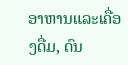ອາຫານແລະເຄື່ອງດື່ມ, ດົນ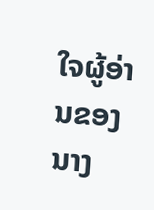ໃຈຜູ້ອ່ານຂອງນາງ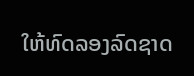ໃຫ້ທົດລອງລົດຊາດ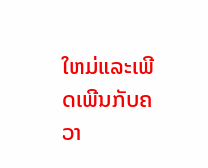ໃຫມ່ແລະເພີດເພີນກັບຄວາ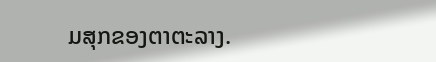ມສຸກຂອງຕາຕະລາງ.